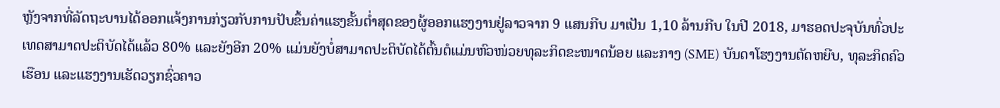ຫຼັງຈາກທີ່ລັດຖະບານໄດ້ອອກແຈ້ງການກ່ຽວກັບການປັບຂຶ້ນຄ່າແຮງຂັ້ນຕ່ຳສຸດຂອງຜູ້ອອກແຮງງານຢູ່ລາວຈາກ 9 ແສນກີບ ມາເປັນ 1,10 ລ້ານກີບ ໃນປີ 2018, ມາຮອດປະຈຸບັນທົ່ວປະເທດສາມາດປະຕິບັດໄດ້ແລ້ວ 80% ແລະຍັງອີກ 20% ແມ່ນຍັງບໍ່ສາມາດປະຕິບັດໄດ້ຕົ້ນຕໍແມ່ນຫົວໜ່ວຍທຸລະກິດຂະໜາດນ້ອຍ ແລະກາງ (SME) ບັນດາໂຮງງານຕັດຫຍີບ, ທຸລະກິດຄົວເຮືອນ ແລະແຮງງານເຮັດວຽກຊົ່ວຄາວ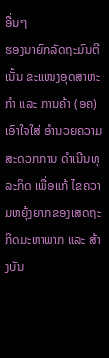ອື່ນໆ
ຮອງນາຍົກລັດຖະມົນຕີເນັ້ນ ຂະແໜງອຸດສາຫະກຳ ແລະ ການຄ້າ (ອຄ) ເອົາໃຈໃສ່ ອຳນວຍຄວາມສະດວກການ ດຳເນີນທຸລະກິດ ເພື່ອແກ້ ໄຂຄວາມຫຍຸ້ງຍາກຂອງເສດຖະ ກິດມະຫາພາກ ແລະ ສ້າງບັນ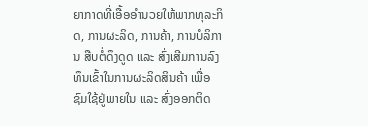ຍາກາດທີ່ເອື້ອອໍານວຍໃຫ້ພາກທຸລະກິດ, ການຜະລິດ, ການຄ້າ, ການບໍລິການ ສືບຕໍ່ດຶງດູດ ແລະ ສົ່ງເສີມການລົງທຶນເຂົ້າໃນການຜະລິດສິນຄ້າ ເພື່ອຊົມໃຊ້ຢູ່ພາຍໃນ ແລະ ສົ່ງອອກຕິດ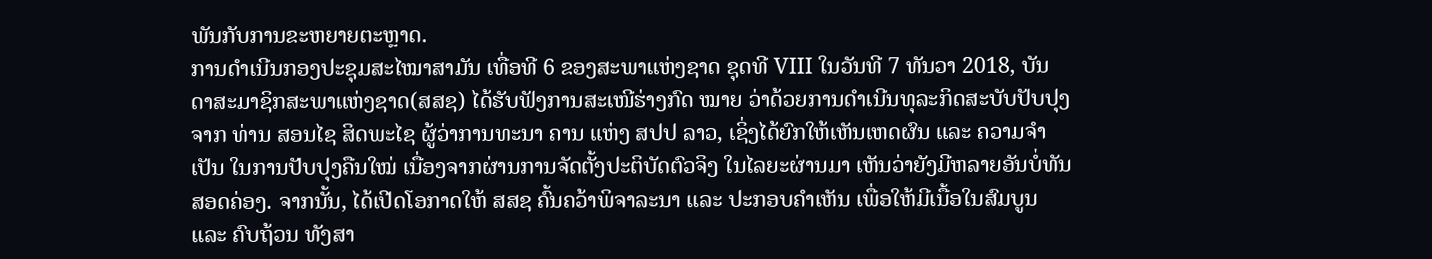ພັນກັບການຂະຫຍາຍຕະຫຼາດ.
ການດຳເນີນກອງປະຊຸມສະໄໝາສາມັນ ເທື່ອທີ 6 ຂອງສະພາແຫ່ງຊາດ ຊຸດທີ VIII ໃນວັນທີ 7 ທັນວາ 2018, ບັນດາສະມາຊິກສະພາແຫ່ງຊາດ(ສສຊ) ໄດ້ຮັບຟັງການສະເໜີຮ່າງກົດ ໝາຍ ວ່າດ້ວຍການດຳເນີນທຸລະກິດສະບັບປັບປຸງ ຈາກ ທ່ານ ສອນໄຊ ສິດພະໄຊ ຜູ້ວ່າການທະນາ ຄານ ແຫ່ງ ສປປ ລາວ, ເຊິ່ງໄດ້ຍົກໃຫ້ເຫັນເຫດຜົນ ແລະ ຄວາມຈຳເປັນ ໃນການປັບປຸງຄືນໃໝ່ ເນື່ອງຈາກຜ່ານການຈັດຕັ້ງປະຕິບັດຕົວຈິງ ໃນໄລຍະຜ່ານມາ ເຫັນວ່າຍັງມີຫລາຍອັນບໍ່ທັນສອດຄ່ອງ. ຈາກນັ້ນ, ໄດ້ເປີດໂອກາດໃຫ້ ສສຊ ຄົ້ນຄວ້າພິຈາລະນາ ແລະ ປະກອບຄຳເຫັນ ເພື່ອໃຫ້ມີເນື້ອໃນສົມບູນ ແລະ ຄົບຖ້ວນ ທັງສາ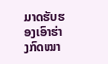ມາດຮັບຮອງເອົາຮ່າງກົດໝາ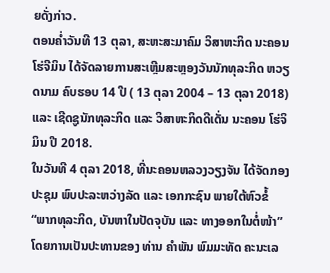ຍດັ່ງກ່າວ.
ຕອນຄ່ຳວັນທີ 13 ຕຸລາ, ສະຫະສະມາຄົມ ວິສາຫະກິດ ນະຄອນ ໂຮ່ຈີມິນ ໄດ້ຈັດລາຍການສະເຫຼີມສະຫຼອງວັນນັກທຸລະກິດ ຫວຽດນາມ ຄົບຮອບ 14 ປີ ( 13 ຕຸລາ 2004 – 13 ຕຸລາ 2018) ແລະ ເຊີດຊູນັກທຸລະກິດ ແລະ ວິສາຫະກິດດີເດັ່ນ ນະຄອນ ໂຮ່ຈິມິນ ປີ 2018.
ໃນວັນທີ 4 ຕຸລາ 2018, ທີ່ນະຄອນຫລວງວຽງຈັນ ໄດ້ຈັດກອງປະຊຸມ ພົບປະລະຫວ່າງລັດ ແລະ ເອກກະຊົນ ພາຍໃຕ້ຫົວຂໍ້ “ພາກທຸລະກິດ, ບັນຫາໃນປັດຈຸບັນ ແລະ ທາງອອກໃນຕໍ່ໜ້າ” ໂດຍການເປັນປະທານຂອງ ທ່ານ ຄໍາພັນ ພົມມະທັດ ຄະນະເລ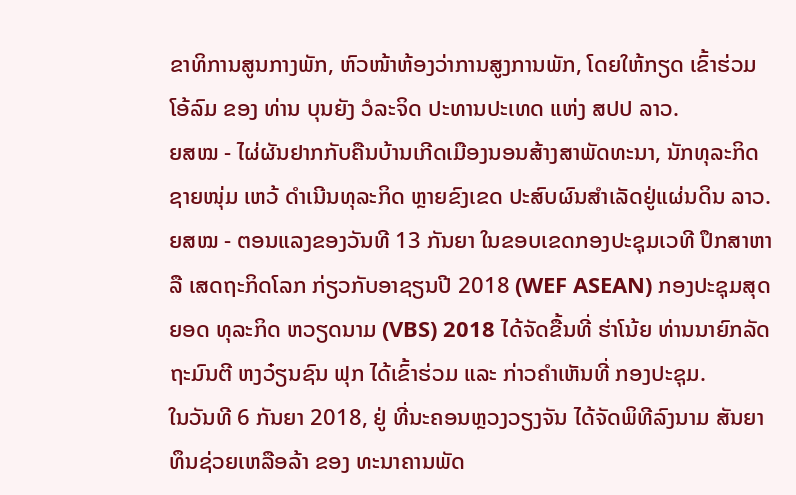ຂາທິການສູນກາງພັກ, ຫົວໜ້າຫ້ອງວ່າການສູງການພັກ, ໂດຍໃຫ້ກຽດ ເຂົ້າຮ່ວມໂອ້ລົມ ຂອງ ທ່ານ ບຸນຍັງ ວໍລະຈິດ ປະທານປະເທດ ແຫ່ງ ສປປ ລາວ.
ຍສໝ - ໄຜ່ຜັນຢາກກັບຄືນບ້ານເກີດເມືອງນອນສ້າງສາພັດທະນາ, ນັກທຸລະກິດຊາຍໜຸ່ມ ເຫວ້ ດຳເນີນທຸລະກິດ ຫຼາຍຂົງເຂດ ປະສົບຜົນສຳເລັດຢູ່ແຜ່ນດິນ ລາວ.
ຍສໝ - ຕອນແລງຂອງວັນທີ 13 ກັນຍາ ໃນຂອບເຂດກອງປະຊຸມເວທີ ປຶກສາຫາລື ເສດຖະກິດໂລກ ກ່ຽວກັບອາຊຽນປີ 2018 (WEF ASEAN) ກອງປະຊຸມສຸດຍອດ ທຸລະກິດ ຫວຽດນາມ (VBS) 2018 ໄດ້ຈັດຂື້ນທີ່ ຮ່າໂນ້ຍ ທ່ານນາຍົກລັດຖະມົນຕີ ຫງວ໋ຽນຊົນ ຟຸກ ໄດ້ເຂົ້າຮ່ວມ ແລະ ກ່າວຄຳເຫັນທີ່ ກອງປະຊຸມ.
ໃນວັນທີ 6 ກັນຍາ 2018, ຢູ່ ທີ່ນະຄອນຫຼວງວຽງຈັນ ໄດ້ຈັດພິທີລົງນາມ ສັນຍາ ທຶນຊ່ວຍເຫລືອລ້າ ຂອງ ທະນາຄານພັດ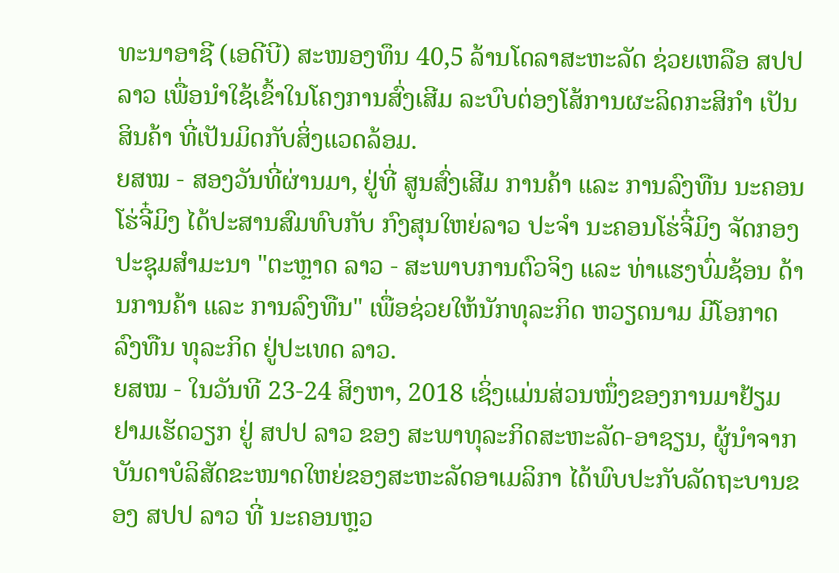ທະນາອາຊີ (ເອດີບີ) ສະໜອງທຶນ 40,5 ລ້ານໂດລາສະຫະລັດ ຊ່ວຍເຫລືອ ສປປ ລາວ ເພື່ອນຳໃຊ້ເຂົ້າໃນໂຄງການສົ່ງເສີມ ລະບົບຕ່ອງໂສ້ການຜະລິດກະສິກຳ ເປັນສິນຄ້າ ທີ່ເປັນມິດກັບສິ່ງແວດລ້ອມ.
ຍສໝ - ສອງວັນທີ່ຜ່ານມາ, ຢູ່ທີ່ ສູນສົ່ງເສີມ ການຄ້າ ແລະ ການລົງທືນ ນະຄອນ ໂຮ່ຈີ໋ມິງ ໄດ້ປະສານສົມທົບກັບ ກົງສຸນໃຫຍ່ລາວ ປະຈຳ ນະຄອນໂຮ່ຈີ໋ມິງ ຈັດກອງປະຊຸມສຳມະນາ "ຕະຫຼາດ ລາວ - ສະພາບການຕົວຈິງ ແລະ ທ່າແຮງບົ່ມຊ້ອນ ດ້ານການຄ້າ ແລະ ການລົງທືນ" ເພື່ອຊ່ວຍໃຫ້ນັກທຸລະກິດ ຫວຽດນາມ ມີໂອກາດລົງທືນ ທຸລະກິດ ຢູ່ປະເທດ ລາວ.
ຍສໝ - ໃນວັນທີ 23-24 ສິງຫາ, 2018 ເຊິ່ງແມ່ນສ່ວນໜຶ່ງຂອງການມາຢ້ຽມຢາມເຮັດວຽກ ຢູ່ ສປປ ລາວ ຂອງ ສະພາທຸລະກິດສະຫະລັດ-ອາຊຽນ, ຜູ້ນໍາຈາກບັນດາບໍລິສັດຂະໜາດໃຫຍ່ຂອງສະຫະລັດອາເມລິກາ ໄດ້ພົບປະກັບລັດຖະບານຂອງ ສປປ ລາວ ທີ່ ນະຄອນຫຼວ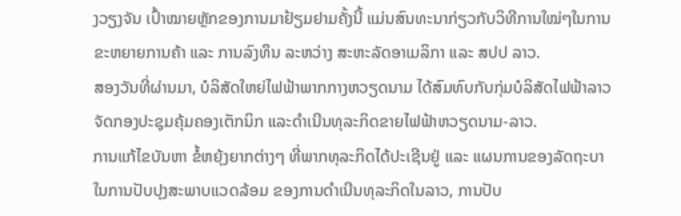ງວຽງຈັນ ເປົ້າໝາຍຫຼັກຂອງການມາຢ້ຽມຢາມຄັ້ງນີ້ ແມ່ນສົນທະນາກ່ຽວກັບວິທີການໃໝ່ໆໃນການຂະຫຍາຍການຄ້າ ແລະ ການລົງທຶນ ລະຫວ່າງ ສະຫະລັດອາເມລິກາ ແລະ ສປປ ລາວ.
ສອງວັນທີ່ຜ່ານມາ, ບໍລິສັດໃຫຍ່ໄຟຟ້າພາກກາງຫວຽດນາມ ໄດ້ສົມທົບກັບກຸ່ມບໍລິສັດໄຟຟ້າລາວ ຈັດກອງປະຊຸມຄຸ້ມຄອງເຕັກນິກ ແລະດໍາເນີນທຸລະກິດຂາຍໄຟຟ້າຫວຽດນາມ-ລາວ.
ການແກ້ໄຂບັນຫາ ຂໍ້ຫຍຸ້ງຍາກຕ່າງໆ ທີ່ພາກທຸລະກິດໄດ້ປະເຊີນຢູ່ ແລະ ແຜນການຂອງລັດຖະບາ ໃນການປັບປຸງສະພາບແວດລ້ອມ ຂອງການດຳເນີນທຸລະກິດໃນລາວ, ການປັບ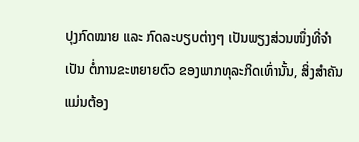ປຸງກົດໝາຍ ແລະ ກົດລະບຽບຕ່າງໆ ເປັນພຽງສ່ວນໜຶ່ງທີ່ຈຳເປັນ ຕໍ່ການຂະຫຍາຍຕົວ ຂອງພາກທຸລະກິດເທົ່ານັ້ນ, ສິ່ງສຳຄັນ ແມ່ນຕ້ອງ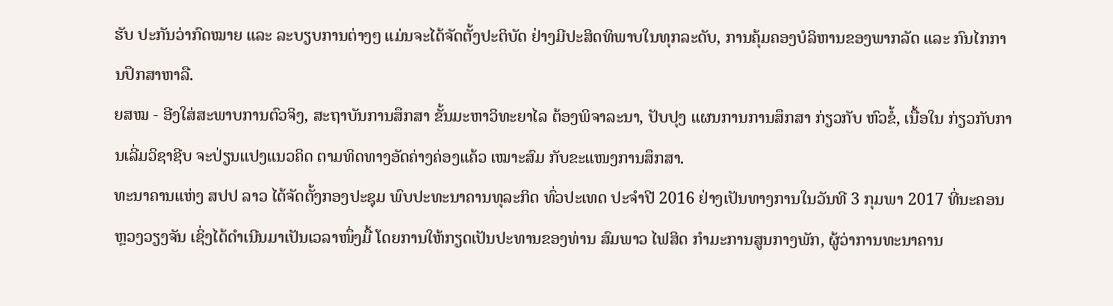ຮັບ ປະກັນວ່າກົດໝາຍ ແລະ ລະບຽບການຕ່າງໆ ແມ່ນຈະໄດ້ຈັດຕັ້ງປະຕິບັດ ຢ່າງມີປະສິດທິພາບໃນທຸກລະດັບ, ການຄຸ້ມຄອງບໍລິຫານຂອງພາກລັດ ແລະ ກົນໄກການປຶກສາຫາລື.
ຍສໝ - ອີງໃສ່ສະພາບການຕົວຈິງ, ສະຖາບັນການສຶກສາ ຂັ້ນມະຫາວິທະຍາໄລ ຕ້ອງພິຈາລະນາ, ປັບປຸງ ແຜນການການສຶກສາ ກ່ຽວກັບ ຫົວຂໍ້, ເນື້ອໃນ ກ່ຽວກັບການເລີ່ມວິຊາຊີບ ຈະປ່ຽນແປງແນວຄິດ ຕາມທິດທາງອັດຄ່າງຄ່ອງແຄ້ວ ເໝາະສົມ ກັບຂະແໜງການສຶກສາ.
ທະນາຄານແຫ່ງ ສປປ ລາວ ໄດ້ຈັດຕັ້ງກອງປະຊຸມ ພົບປະທະນາຄານທຸລະກິດ ທົ່ວປະເທດ ປະຈໍາປີ 2016 ຢ່າງເປັນທາງການໃນວັນທີ 3 ກຸມພາ 2017 ທີ່ນະຄອນຫຼວງວຽງຈັນ ເຊິ່ງໄດ້ດໍາເນີນມາເປັນເວລາໜຶ່ງມື້ ໂດຍການໃຫ້ກຽດເປັນປະທານຂອງທ່ານ ສົມພາວ ໄຟສິດ ກໍາມະການສູນກາງພັກ, ຜູ້ວ່າການທະນາຄານ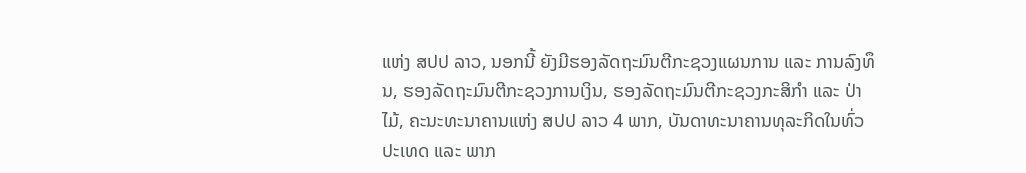ແຫ່ງ ສປປ ລາວ, ນອກນີ້ ຍັງມີຮອງລັດຖະມົນຕີກະຊວງແຜນການ ແລະ ການລົງທຶນ, ຮອງລັດຖະມົນຕີກະຊວງການເງິນ, ຮອງລັດຖະມົນຕີກະຊວງກະສິກໍາ ແລະ ປ່າ ໄມ້, ຄະນະທະນາຄານແຫ່ງ ສປປ ລາວ 4 ພາກ, ບັນດາທະນາຄານທຸລະກິດໃນທົ່ວປະເທດ ແລະ ພາກ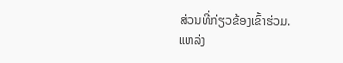ສ່ວນທີ່ກ່ຽວຂ້ອງເຂົ້າຮ່ວມ.
ແຫລ່ງ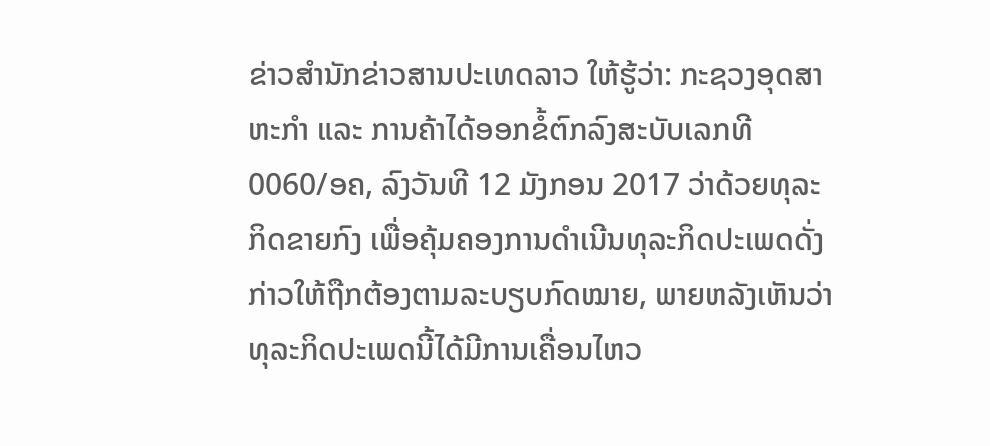ຂ່າວສໍານັກຂ່າວສານປະເທດລາວ ໃຫ້ຮູ້ວ່າ: ກະຊວງອຸດສາຫະກໍາ ແລະ ການຄ້າໄດ້ອອກຂໍ້ຕົກລົງສະບັບເລກທີ 0060/ອຄ, ລົງວັນທີ 12 ມັງກອນ 2017 ວ່າດ້ວຍທຸລະກິດຂາຍກົງ ເພື່ອຄຸ້ມຄອງການດຳເນີນທຸລະກິດປະເພດດັ່ງກ່າວໃຫ້ຖືກຕ້ອງຕາມລະບຽບກົດໝາຍ, ພາຍຫລັງເຫັນວ່າທຸລະກິດປະເພດນີ້ໄດ້ມີການເຄື່ອນໄຫວ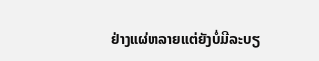ຢ່າງແຜ່ຫລາຍແຕ່ຍັງບໍ່ມີລະບຽ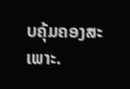ບຄຸ້ມຄອງສະເພາະ.